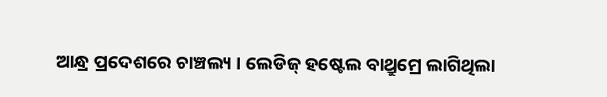ଆନ୍ଧ୍ର ପ୍ରଦେଶରେ ଚାଞ୍ଚଲ୍ୟ । ଲେଡିଜ୍ ହଷ୍ଟେଲ ବାଥ୍ରୁମ୍ରେ ଲାଗିଥିଲା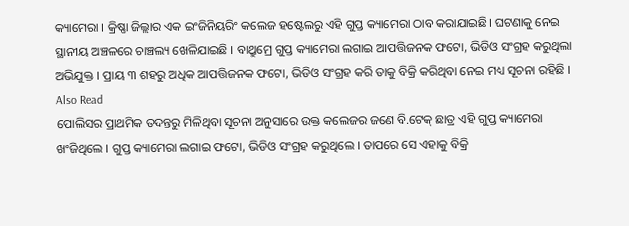କ୍ୟାମେରା । କ୍ରିଷ୍ଣା ଜିଲ୍ଲାର ଏକ ଇଂଜିନିୟରିଂ କଲେଜ ହଷ୍ଟେଲରୁ ଏହି ଗୁପ୍ତ କ୍ୟାମେରା ଠାବ କରାଯାଇଛି। ଘଟଣାକୁ ନେଇ ସ୍ଥାନୀୟ ଅଞ୍ଚଳରେ ଚାଞ୍ଚଲ୍ୟ ଖେଳିଯାଇଛି । ବାଥ୍ରୁମ୍ରେ ଗୁପ୍ତ କ୍ୟାମେରା ଲଗାଇ ଆପତ୍ତିଜନକ ଫଟୋ, ଭିଡିଓ ସଂଗ୍ରହ କରୁଥିଲା ଅଭିଯୁକ୍ତ । ପ୍ରାୟ ୩ ଶହରୁ ଅଧିକ ଆପତ୍ତିଜନକ ଫଟୋ, ଭିଡିଓ ସଂଗ୍ରହ କରି ତାକୁ ବିକ୍ରି କରିଥିବା ନେଇ ମଧ୍ୟ ସୂଚନା ରହିଛି ।
Also Read
ପୋଲିସର ପ୍ରାଥମିକ ତଦନ୍ତରୁ ମିଳିଥିବା ସୂଚନା ଅନୁସାରେ ଉକ୍ତ କଲେଜର ଜଣେ ବି.ଟେକ୍ ଛାତ୍ର ଏହି ଗୁପ୍ତ କ୍ୟାମେରା ଖଂଜିଥିଲେ । ଗୁପ୍ତ କ୍ୟାମେରା ଲଗାଇ ଫଟୋ, ଭିଡିଓ ସଂଗ୍ରହ କରୁଥିଲେ । ତାପରେ ସେ ଏହାକୁ ବିକ୍ରି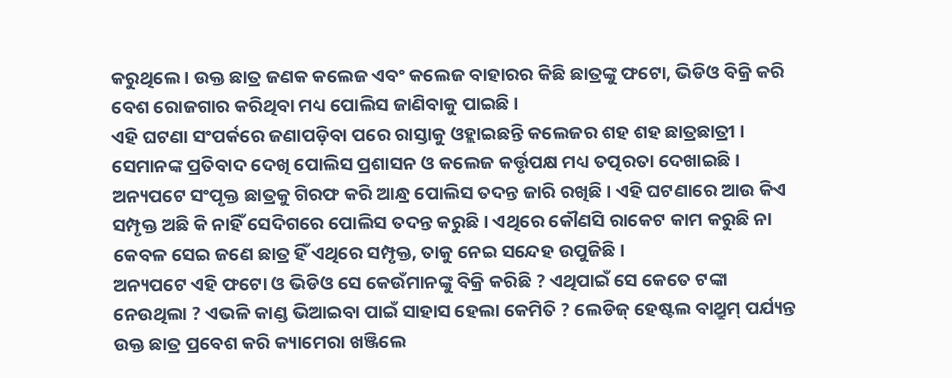କରୁଥିଲେ । ଉକ୍ତ ଛାତ୍ର ଜଣକ କଲେଜ ଏବଂ କଲେଜ ବାହାରର କିଛି ଛାତ୍ରଙ୍କୁ ଫଟୋ, ଭିଡିଓ ବିକ୍ରି କରି ବେଶ ରୋଜଗାର କରିଥିବା ମଧ୍ୟ ପୋଲିସ ଜାଣିବାକୁ ପାଇଛି ।
ଏହି ଘଟଣା ସଂପର୍କରେ ଜଣାପଡ଼ିବା ପରେ ରାସ୍ତାକୁ ଓହ୍ଲାଇଛନ୍ତି କଲେଜର ଶହ ଶହ ଛାତ୍ରଛାତ୍ରୀ । ସେମାନଙ୍କ ପ୍ରତିବାଦ ଦେଖି ପୋଲିସ ପ୍ରଶାସନ ଓ କଲେଜ କର୍ତ୍ତୃପକ୍ଷ ମଧ୍ୟ ତତ୍ପରତା ଦେଖାଇଛି । ଅନ୍ୟପଟେ ସଂପୃକ୍ତ ଛାତ୍ରକୁ ଗିରଫ କରି ଆନ୍ଧ୍ର ପୋଲିସ ତଦନ୍ତ ଜାରି ରଖିଛି । ଏହି ଘଟଣାରେ ଆଉ କିଏ ସମ୍ପୃକ୍ତ ଅଛି କି ନାହିଁ ସେଦିଗରେ ପୋଲିସ ତଦନ୍ତ କରୁଛି । ଏଥିରେ କୌଣସି ରାକେଟ କାମ କରୁଛି ନା କେବଳ ସେଇ ଜଣେ ଛାତ୍ର ହିଁ ଏଥିରେ ସମ୍ପୃକ୍ତ, ତାକୁ ନେଇ ସନ୍ଦେହ ଉପୁଜିଛି ।
ଅନ୍ୟପଟେ ଏହି ଫଟୋ ଓ ଭିଡିଓ ସେ କେଉଁମାନଙ୍କୁ ବିକ୍ରି କରିଛି ? ଏଥିପାଇଁ ସେ କେତେ ଟଙ୍କା ନେଉଥିଲା ? ଏଭଳି କାଣ୍ଡ ଭିଆଇବା ପାଇଁ ସାହାସ ହେଲା କେମିତି ? ଲେଡିଜ୍ ହେଷ୍ଟଲ ବାଥ୍ରୁମ୍ ପର୍ଯ୍ୟନ୍ତ ଉକ୍ତ ଛାତ୍ର ପ୍ରବେଶ କରି କ୍ୟାମେରା ଖଞ୍ଜିଲେ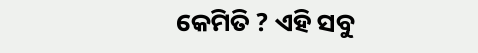କେମିତି ? ଏହି ସବୁ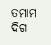ତମାମ ଦିଗ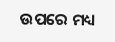ଉପରେ ମଧ୍ୟ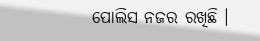ପୋଲିସ ନଜର ରଖିଛି ।